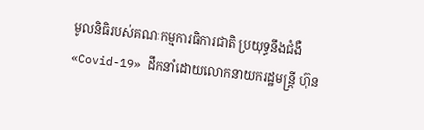មូលនិធិរបស់គណៈកម្មការធិការជាតិ ប្រយុទ្ធនឹងជំងឺ «Covid-19» ដឹកនាំដោយលោកនាយករដ្ឋមន្ត្រី ហ៊ុន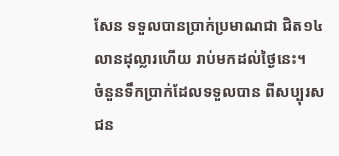សែន ទទួលបានប្រាក់ប្រមាណជា ជិត១៤លានដុល្លារហើយ រាប់មកដល់ថ្ងៃនេះ។
ចំនួនទឹកប្រាក់ដែលទទួលបាន ពីសប្បុរសជន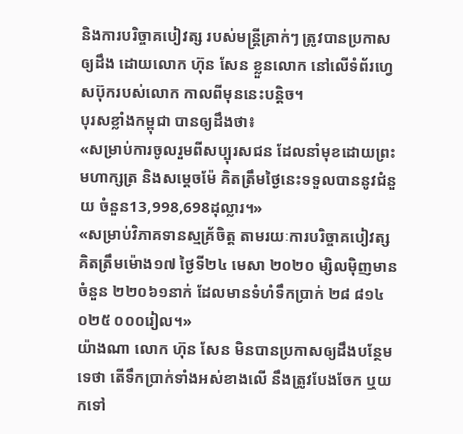និងការបរិច្ចាគបៀវត្ស របស់មន្ត្រីគ្រាក់ៗ ត្រូវបានប្រកាសឲ្យដឹង ដោយលោក ហ៊ុន សែន ខ្លួនលោក នៅលើទំព័រហ្វេសប៊ុករបស់លោក កាលពីមុននេះបន្តិច។
បុរសខ្លាំងកម្ពុជា បានឲ្យដឹងថា៖
«សម្រាប់ការចូលរួមពីសប្បុរសជន ដែលនាំមុខដោយព្រះមហាក្សត្រ និងសម្តេចម៉ែ គិតត្រឹមថ្ងៃនេះទទួលបាននូវជំនួយ ចំនួន13,998,698ដុល្លារ។»
«សម្រាប់វិភាគទានស្មគ្រ័ចិត្ត តាមរយៈការបរិច្ចាគបៀវត្ស គិតត្រឹមម៉ោង១៧ ថ្ងៃទី២៤ មេសា ២០២០ ម្សិលមុិញមានចំនួន ២២០៦១នាក់ ដែលមានទំហំទឹកប្រាក់ ២៨ ៨១៤ ០២៥ ០០០រៀល។»
យ៉ាងណា លោក ហ៊ុន សែន មិនបានប្រកាសឲ្យដឹងបន្ថែមទេថា តើទឹកប្រាក់ទាំងអស់ខាងលើ នឹងត្រូវបែងចែក ឬយកទៅ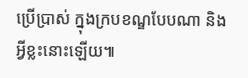ប្រើប្រាស់ ក្នុងក្របខណ្ឌបែបណា និងអ្វីខ្លះនោះឡើយ៕